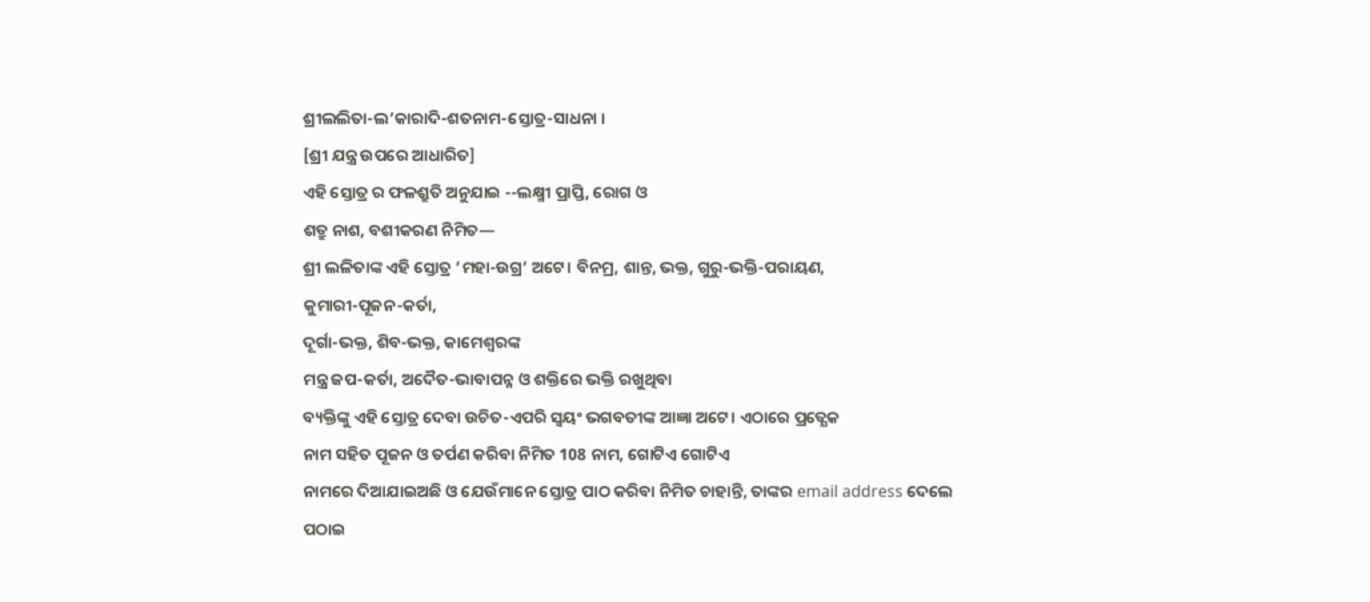ଶ୍ରୀଲଲିତା-ଲ’କାରାଦି-ଶତନାମ-ସ୍ତୋତ୍ର-ସାଧନା ।
[ଶ୍ରୀ ଯନ୍ତ୍ର ଉପରେ ଆଧାରିତ]
ଏହି ସ୍ତୋତ୍ର ର ଫଳଶ୍ରୁତି ଅନୁଯାଇ --ଲକ୍ଷ୍ମୀ ପ୍ରାପ୍ତି, ରୋଗ ଓ
ଶତ୍ରୁ ନାଶ, ବଶୀକରଣ ନିମିତ—
ଶ୍ରୀ ଲଳିତାଙ୍କ ଏହି ସ୍ତୋତ୍ର ‘ମହା-ଉଗ୍ର’ ଅଟେ। ବିନମ୍ର, ଶାନ୍ତ, ଭକ୍ତ, ଗୁରୁ-ଭକ୍ତି-ପରାୟଣ,
କୁମାରୀ-ପୂଜନ-କର୍ତା,
ଦୂର୍ଗା-ଭକ୍ତ, ଶିବ-ଭକ୍ତ, କାମେଶ୍ବରଙ୍କ
ମନ୍ତ୍ର ଜପ-କର୍ତା, ଅଦୈତ-ଭାବାପନ୍ନ ଓ ଶକ୍ତିରେ ଭକ୍ତି ରଖୁଥିବା
ବ୍ୟକ୍ତିଙ୍କୁ ଏହି ସ୍ତୋତ୍ର ଦେବା ଉଚିତ-ଏପରି ସ୍ଵୟଂ ଭଗବତୀଙ୍କ ଆଜ୍ଞା ଅଟେ। ଏଠାରେ ପ୍ରତ୍ଯେକ
ନାମ ସହିତ ପୂଜନ ଓ ତର୍ପଣ କରିବା ନିମିତ 108 ନାମ, ଗୋଟିଏ ଗୋଟିଏ
ନାମରେ ଦିଆଯାଇଅଛି ଓ ଯେଉଁମାନେ ସ୍ତୋତ୍ର ପାଠ କରିବା ନିମିତ ଚାହାନ୍ତି, ତାଙ୍କର email address ଦେଲେ
ପଠାଇ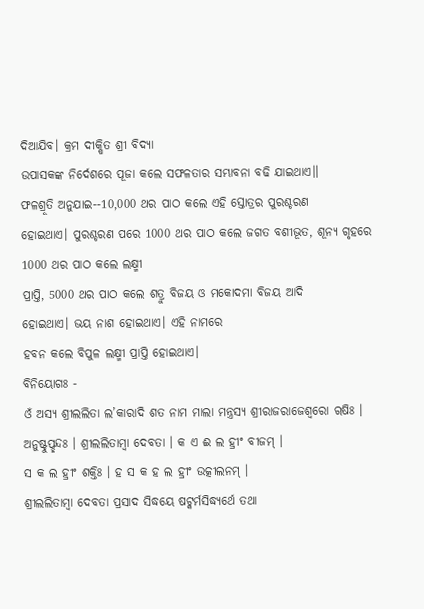ଦିଆଯିବ। କ୍ରମ ଦୀକ୍ଷିତ ଶ୍ରୀ ବିଦ୍ୟା
ଉପାସକଙ୍କ ନିର୍ଦେଶରେ ପୂଜା କଲେ ସଫଳତାର ସମ୍ଭାବନା ବଢି ଯାଇଥାଏ॥
ଫଳଶ୍ରୂତି ଅନୁଯାଇ--10,000 ଥର ପାଠ କଲେ ଏହି ସ୍ତୋତ୍ରର ପୁରଶ୍ଚରଣ
ହୋଇଥାଏ। ପୁରଶ୍ଚରଣ ପରେ 1000 ଥର ପାଠ କଲେ ଜଗତ ବଶୀଭୂତ, ଶୂନ୍ୟ ଗୃହରେ 1000 ଥର ପାଠ କଲେ ଲକ୍ଷ୍ମୀ
ପ୍ରାପ୍ତି, 5000 ଥର ପାଠ କଲେ ଶତ୍ରୁ ବିଜୟ ଓ ମକୋଦମା ବିଜୟ ଆଦି
ହୋଇଥାଏ। ଭୟ ନାଶ ହୋଇଥାଏ। ଏହି ନାମରେ
ହବନ କଲେ ବିପୁଳ ଲକ୍ଷ୍ମୀ ପ୍ରାପ୍ତି ହୋଇଥାଏ।
ବିନିୟୋଗଃ -
ଓଁ ଅସ୍ୟ ଶ୍ରୀଲଲିତା ଲ’କାରାଦି ଶତ ନାମ ମାଲା ମନ୍ତ୍ରସ୍ୟ ଶ୍ରୀରାଜରାଜେଶ୍ୱରୋ ୠଷିଃ ।
ଅନୁଷ୍ଟୁପ୍ଛନ୍ଦଃ । ଶ୍ରୀଲଲିତାମ୍ବା ଦେବତା । କ ଏ ଈ ଲ ହ୍ରୀଂ ବୀଜମ୍ ।
ସ କ ଲ ହ୍ରୀଂ ଶକ୍ତିଃ । ହ ସ କ ହ ଲ ହ୍ରୀଂ ଉତ୍କୀଲନମ୍ ।
ଶ୍ରୀଲଲିତାମ୍ବା ଦେବତା ପ୍ରସାଦ ସିଦ୍ଧୟେ ଷଟ୍କର୍ମସିଦ୍ଧ୍ୟର୍ଥେ ତଥା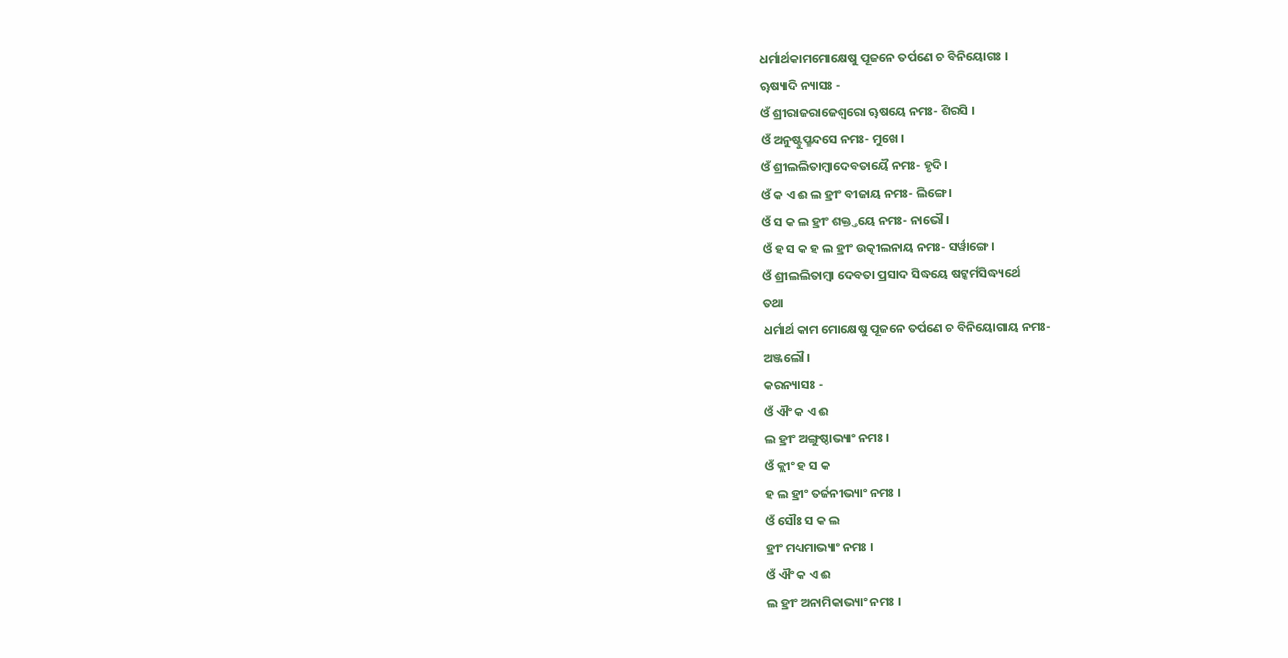ଧର୍ମାର୍ଥକାମମୋକ୍ଷେଷୁ ପୂଜନେ ତର୍ପଣେ ଚ ବିନିୟୋଗଃ ।
ୠଷ୍ୟାଦି ନ୍ୟାସଃ -
ଓଁ ଶ୍ରୀରାଜରାଜେଶ୍ୱରୋ ୠଷୟେ ନମଃ- ଶିରସି ।
ଓଁ ଅନୁଷ୍ଟୁପ୍ଛନ୍ଦସେ ନମଃ- ମୁଖେ ।
ଓଁ ଶ୍ରୀଲଲିତାମ୍ବାଦେବତାୟୈ ନମଃ- ହୃଦି ।
ଓଁ କ ଏ ଈ ଲ ହ୍ରୀଂ ବୀଜାୟ ନମଃ- ଲିଙ୍ଗେ ।
ଓଁ ସ କ ଲ ହ୍ରୀଂ ଶକ୍ତ୍ତୟେ ନମଃ- ନାଭୌ ।
ଓଁ ହ ସ କ ହ ଲ ହ୍ରୀଂ ଉତ୍କୀଲନାୟ ନମଃ- ସର୍ୱାଙ୍ଗେ ।
ଓଁ ଶ୍ରୀଲଲିତାମ୍ବା ଦେବତା ପ୍ରସାଦ ସିଦ୍ଧୟେ ଷଟ୍କର୍ମସିଦ୍ଧ୍ୟର୍ଥେ
ତଥା
ଧର୍ମାର୍ଥ କାମ ମୋକ୍ଷେଷୁ ପୂଜନେ ତର୍ପଣେ ଚ ବିନିୟୋଗାୟ ନମଃ-
ଅଞ୍ଜଲୌ ।
କରନ୍ୟାସଃ -
ଓଁ ଐଂ କ ଏ ଈ
ଲ ହ୍ରୀଂ ଅଙ୍ଗୁଷ୍ଠାଭ୍ୟାଂ ନମଃ ।
ଓଁ କ୍ଲୀଂ ହ ସ କ
ହ ଲ ହ୍ରୀଂ ତର୍ଜନୀଭ୍ୟାଂ ନମଃ ।
ଓଁ ସୌଃ ସ କ ଲ
ହ୍ରୀଂ ମଧ୍ୟମାଭ୍ୟାଂ ନମଃ ।
ଓଁ ଐଂ କ ଏ ଈ
ଲ ହ୍ରୀଂ ଅନାମିକାଭ୍ୟାଂ ନମଃ ।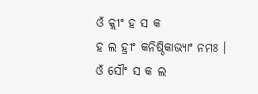ଓଁ କ୍ଲୀଂ ହ ସ କ
ହ ଲ ହ୍ରୀଂ କନିଷ୍ଠିକାଭ୍ୟାଂ ନମଃ ।
ଓଁ ସୌଂ ସ କ ଲ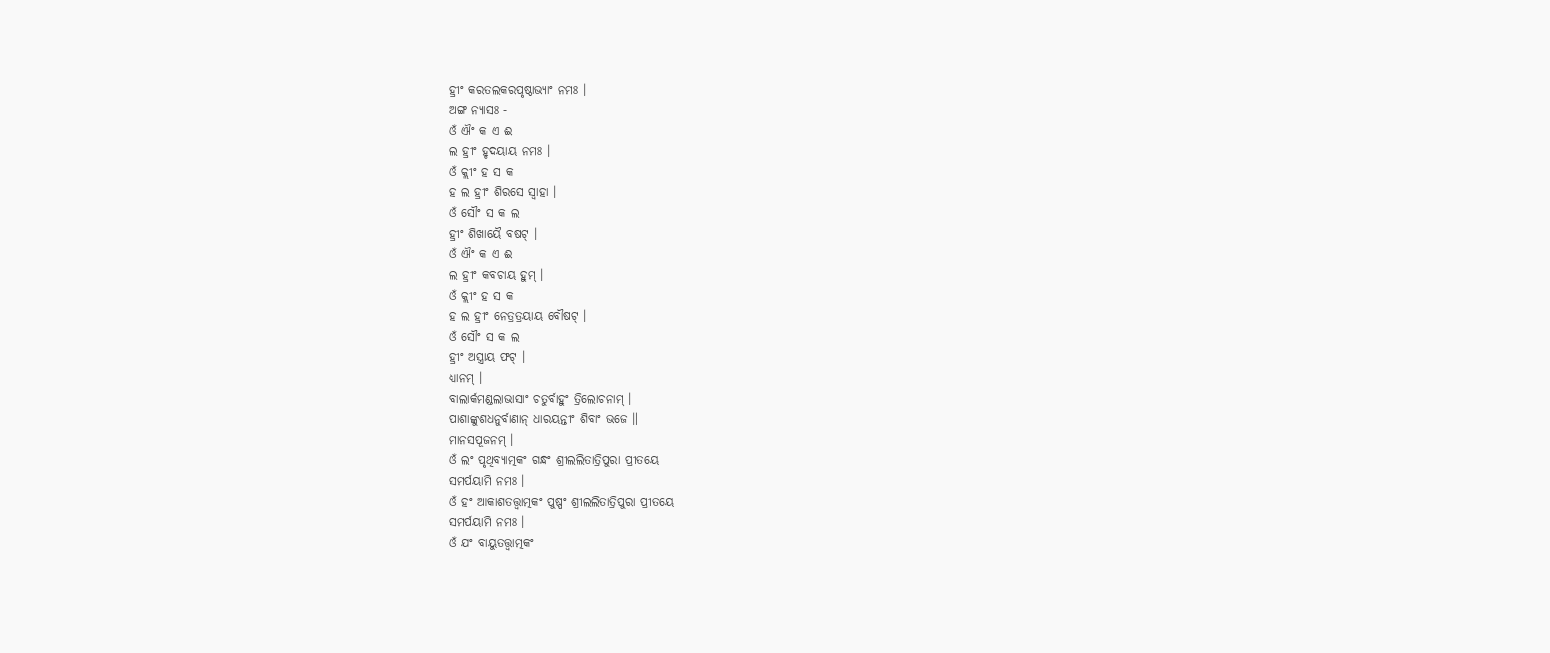ହ୍ରୀଂ କରତଲକରପୃଷ୍ଠାଭ୍ୟାଂ ନମଃ ।
ଅଙ୍ଗ ନ୍ୟାସଃ -
ଓଁ ଐଂ କ ଏ ଈ
ଲ ହ୍ରୀଂ ହୃଦୟାୟ ନମଃ ।
ଓଁ କ୍ଲୀଂ ହ ସ କ
ହ ଲ ହ୍ରୀଂ ଶିରସେ ସ୍ୱାହା ।
ଓଁ ସୌଂ ସ କ ଲ
ହ୍ରୀଂ ଶିଖାୟୈ ବଷଟ୍ ।
ଓଁ ଐଂ କ ଏ ଈ
ଲ ହ୍ରୀଂ କବଚାୟ ହୁମ୍ ।
ଓଁ କ୍ଲୀଂ ହ ସ କ
ହ ଲ ହ୍ରୀଂ ନେତ୍ରତ୍ରୟାୟ ବୌଷଟ୍ ।
ଓଁ ସୌଂ ସ କ ଲ
ହ୍ରୀଂ ଅସ୍ତ୍ରାୟ ଫଟ୍ ।
ଧ୍ୟାନମ୍ ।
ବାଲାର୍କମଣ୍ଡଲାଭାସାଂ ଚତୁର୍ବାହୁଂ ତ୍ରିଲୋଚନାମ୍ ।
ପାଶାଙ୍କୁଶଧନୁର୍ବାଣାନ୍ ଧାରୟନ୍ତୀଂ ଶିବାଂ ଭଜେ ॥
ମାନସପୂଜନମ୍ ।
ଓଁ ଲଂ ପୃଥିବ୍ୟାତ୍ମକଂ ଗନ୍ଧଂ ଶ୍ରୀଲଲିତାତ୍ରିପୁରା ପ୍ରୀତୟେ
ସମର୍ପୟାମି ନମଃ ।
ଓଁ ହଂ ଆକାଶତତ୍ତ୍ୱାତ୍ମକଂ ପୁଷ୍ପଂ ଶ୍ରୀଲଲିତାତ୍ରିପୁରା ପ୍ରୀତୟେ
ସମର୍ପୟାମି ନମଃ ।
ଓଁ ଯଂ ବାୟୁତତ୍ତ୍ୱାତ୍ମକଂ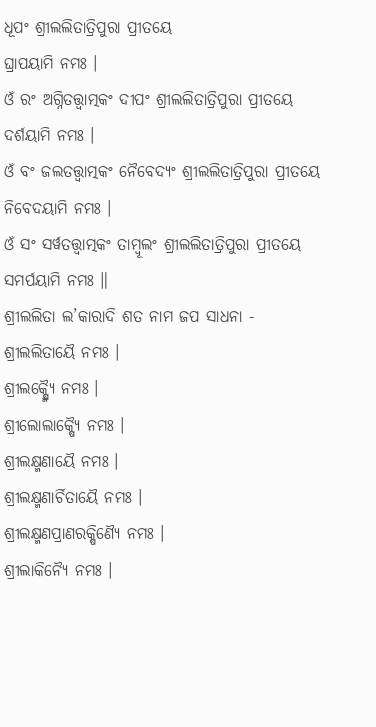ଧୂପଂ ଶ୍ରୀଲଲିତାତ୍ରିପୁରା ପ୍ରୀତୟେ
ଘ୍ରାପୟାମି ନମଃ ।
ଓଁ ରଂ ଅଗ୍ନିତତ୍ତ୍ୱାତ୍ମକଂ ଦୀପଂ ଶ୍ରୀଲଲିତାତ୍ରିପୁରା ପ୍ରୀତୟେ
ଦର୍ଶୟାମି ନମଃ ।
ଓଁ ବଂ ଜଲତତ୍ତ୍ୱାତ୍ମକଂ ନୈବେଦ୍ୟଂ ଶ୍ରୀଲଲିତାତ୍ରିପୁରା ପ୍ରୀତୟେ
ନିବେଦୟାମି ନମଃ ।
ଓଁ ସଂ ସର୍ୱତତ୍ତ୍ୱାତ୍ମକଂ ତାମ୍ବୂଲଂ ଶ୍ରୀଲଲିତାତ୍ରିପୁରା ପ୍ରୀତୟେ
ସମର୍ପୟାମି ନମଃ ॥
ଶ୍ରୀଲଲିତା ଲ’କାରାଦି ଶତ ନାମ ଜପ ସାଧନା -
ଶ୍ରୀଲଲିତାୟୈ ନମଃ ।
ଶ୍ରୀଲକ୍ଷ୍ମ୍ୟୈ ନମଃ ।
ଶ୍ରୀଲୋଲାକ୍ଷ୍ୟୈ ନମଃ ।
ଶ୍ରୀଲକ୍ଷ୍ମଣାୟୈ ନମଃ ।
ଶ୍ରୀଲକ୍ଷ୍ମଣାର୍ଚିତାୟୈ ନମଃ ।
ଶ୍ରୀଲକ୍ଷ୍ମଣପ୍ରାଣରକ୍ଷିଣ୍ୟୈ ନମଃ ।
ଶ୍ରୀଲାକିନ୍ୟୈ ନମଃ ।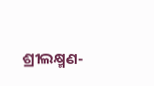ଶ୍ରୀଲକ୍ଷ୍ମଣ-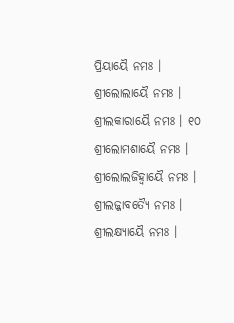ପ୍ରିୟାୟୈ ନମଃ ।
ଶ୍ରୀଲୋଲାୟୈ ନମଃ ।
ଶ୍ରୀଲକାରାୟୈ ନମଃ । ୧୦
ଶ୍ରୀଲୋମଶାୟୈ ନମଃ ।
ଶ୍ରୀଲୋଲଜିହ୍ୱାୟୈ ନମଃ ।
ଶ୍ରୀଲଜ୍ଜାବତ୍ୟୈ ନମଃ ।
ଶ୍ରୀଲକ୍ଷ୍ୟାୟୈ ନମଃ ।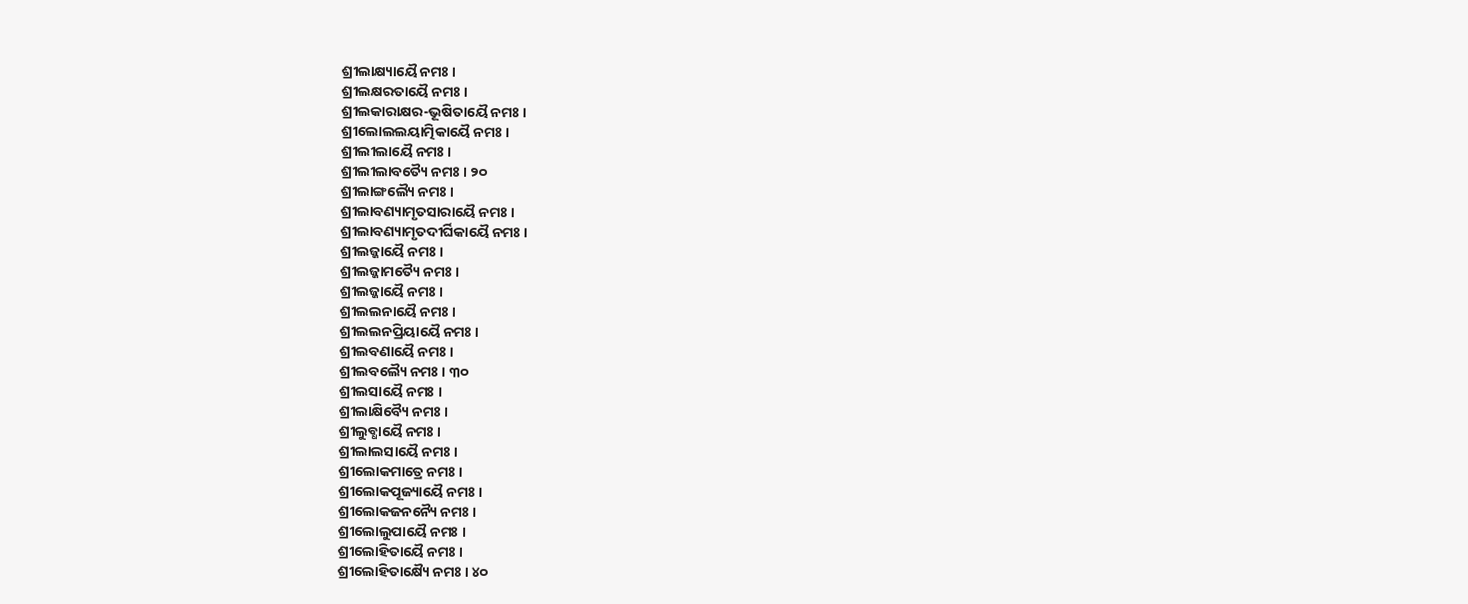ଶ୍ରୀଲାକ୍ଷ୍ୟାୟୈ ନମଃ ।
ଶ୍ରୀଲକ୍ଷରତାୟୈ ନମଃ ।
ଶ୍ରୀଲକାରାକ୍ଷର-ଭୂଷିତାୟୈ ନମଃ ।
ଶ୍ରୀଲୋଲଲୟାତ୍ମିକାୟୈ ନମଃ ।
ଶ୍ରୀଲୀଲାୟୈ ନମଃ ।
ଶ୍ରୀଲୀଲାବତ୍ୟୈ ନମଃ । ୨୦
ଶ୍ରୀଲାଙ୍ଗଲ୍ୟୈ ନମଃ ।
ଶ୍ରୀଲାବଣ୍ୟାମୃତସାରାୟୈ ନମଃ ।
ଶ୍ରୀଲାବଣ୍ୟାମୃତଦୀର୍ଘିକାୟୈ ନମଃ ।
ଶ୍ରୀଲଜ୍ଜାୟୈ ନମଃ ।
ଶ୍ରୀଲଜ୍ଜାମତ୍ୟୈ ନମଃ ।
ଶ୍ରୀଲଜ୍ଜାୟୈ ନମଃ ।
ଶ୍ରୀଲଲନାୟୈ ନମଃ ।
ଶ୍ରୀଲଲନପ୍ରିୟାୟୈ ନମଃ ।
ଶ୍ରୀଲବଣାୟୈ ନମଃ ।
ଶ୍ରୀଲବଲ୍ୟୈ ନମଃ । ୩୦
ଶ୍ରୀଲସାୟୈ ନମଃ ।
ଶ୍ରୀଲାକ୍ଷିବ୍ୟୈ ନମଃ ।
ଶ୍ରୀଲୁବ୍ଧାୟୈ ନମଃ ।
ଶ୍ରୀଲାଲସାୟୈ ନମଃ ।
ଶ୍ରୀଲୋକମାତ୍ରେ ନମଃ ।
ଶ୍ରୀଲୋକପୂଜ୍ୟାୟୈ ନମଃ ।
ଶ୍ରୀଲୋକଜନନ୍ୟୈ ନମଃ ।
ଶ୍ରୀଲୋଲୁପାୟୈ ନମଃ ।
ଶ୍ରୀଲୋହିତାୟୈ ନମଃ ।
ଶ୍ରୀଲୋହିତାକ୍ଷ୍ୟୈ ନମଃ । ୪୦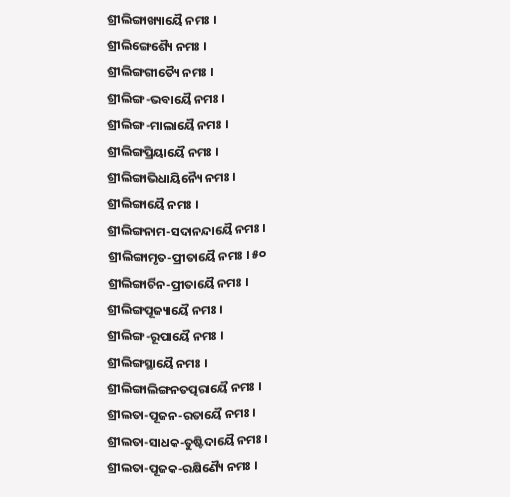ଶ୍ରୀଲିଙ୍ଗାଖ୍ୟାୟୈ ନମଃ ।
ଶ୍ରୀଲିଙ୍ଗେଶ୍ୟୈ ନମଃ ।
ଶ୍ରୀଲିଙ୍ଗଗୀତ୍ୟୈ ନମଃ ।
ଶ୍ରୀଲିଙ୍ଗ-ଭବାୟୈ ନମଃ ।
ଶ୍ରୀଲିଙ୍ଗ-ମାଲାୟୈ ନମଃ ।
ଶ୍ରୀଲିଙ୍ଗପ୍ରିୟାୟୈ ନମଃ ।
ଶ୍ରୀଲିଙ୍ଗାଭିଧାୟିନ୍ୟୈ ନମଃ ।
ଶ୍ରୀଲିଙ୍ଗାୟୈ ନମଃ ।
ଶ୍ରୀଲିଙ୍ଗନାମ-ସଦାନନ୍ଦାୟୈ ନମଃ ।
ଶ୍ରୀଲିଙ୍ଗାମୃତ-ପ୍ରୀତାୟୈ ନମଃ । ୫୦
ଶ୍ରୀଲିଙ୍ଗାର୍ଚିନ-ପ୍ରୀତାୟୈ ନମଃ ।
ଶ୍ରୀଲିଙ୍ଗପୂଜ୍ୟାୟୈ ନମଃ ।
ଶ୍ରୀଲିଙ୍ଗ-ରୂପାୟୈ ନମଃ ।
ଶ୍ରୀଲିଙ୍ଗସ୍ଥାୟୈ ନମଃ ।
ଶ୍ରୀଲିଙ୍ଗାଲିଙ୍ଗନତତ୍ପରାୟୈ ନମଃ ।
ଶ୍ରୀଲତା-ପୂଜନ-ରତାୟୈ ନମଃ ।
ଶ୍ରୀଲତା-ସାଧକ-ତୁଷ୍ଟିଦାୟୈ ନମଃ ।
ଶ୍ରୀଲତା-ପୂଜକ-ରକ୍ଷିଣ୍ୟୈ ନମଃ ।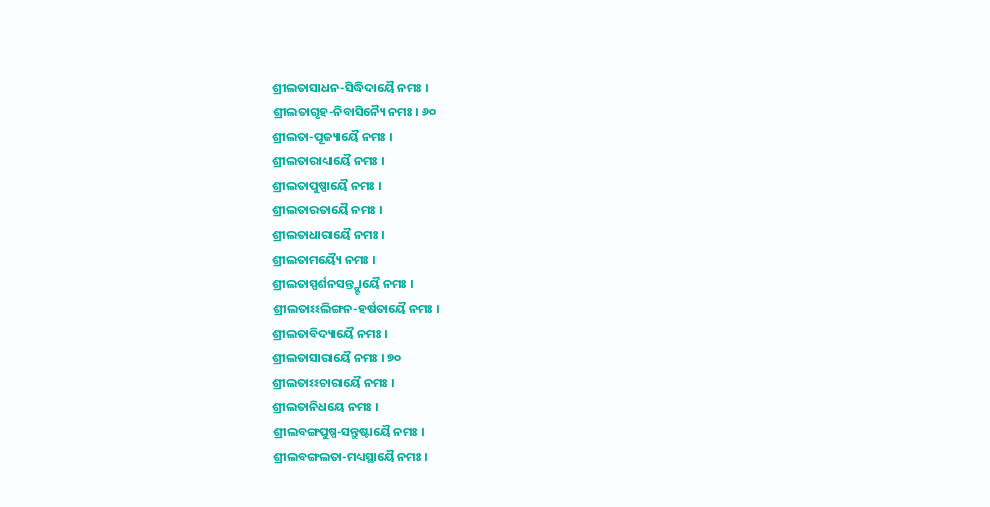ଶ୍ରୀଲତାସାଧନ-ସିଦ୍ଧିଦାୟୈ ନମଃ ।
ଶ୍ରୀଲତାଗୃହ-ନିବାସିନ୍ୟୈ ନମଃ । ୬୦
ଶ୍ରୀଲତା-ପୂଜ୍ୟାୟୈ ନମଃ ।
ଶ୍ରୀଲତାରାଧ୍ୟାୟୈ ନମଃ ।
ଶ୍ରୀଲତାପୁଷ୍ପାୟୈ ନମଃ ।
ଶ୍ରୀଲତାରତାୟୈ ନମଃ ।
ଶ୍ରୀଲତାଧାରାୟୈ ନମଃ ।
ଶ୍ରୀଲତାମୟ୍ୟୈ ନମଃ ।
ଶ୍ରୀଲତାସ୍ପର୍ଶନସନ୍ତ୍ଷ୍ଟାୟୈ ନମଃ ।
ଶ୍ରୀଲତାଽଽଲିଙ୍ଗନ-ହର୍ଷତାୟୈ ନମଃ ।
ଶ୍ରୀଲତାବିଦ୍ୟାୟୈ ନମଃ ।
ଶ୍ରୀଲତାସାରାୟୈ ନମଃ । ୭୦
ଶ୍ରୀଲତାଽଽଚାରାୟୈ ନମଃ ।
ଶ୍ରୀଲତାନିଧୟେ ନମଃ ।
ଶ୍ରୀଲବଙ୍ଗପୁଷ୍ପ-ସନ୍ତୁଷ୍ଟାୟୈ ନମଃ ।
ଶ୍ରୀଲବଙ୍ଗଲତା-ମଧ୍ୟସ୍ଥାୟୈ ନମଃ ।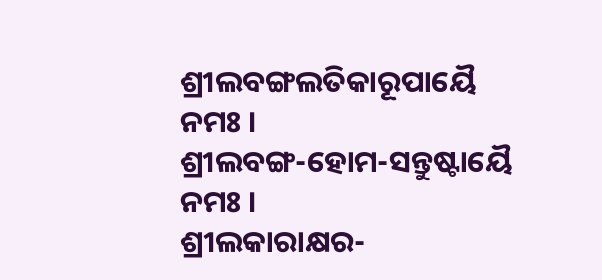ଶ୍ରୀଲବଙ୍ଗଲତିକାରୂପାୟୈ ନମଃ ।
ଶ୍ରୀଲବଙ୍ଗ-ହୋମ-ସନ୍ତୁଷ୍ଟାୟୈ ନମଃ ।
ଶ୍ରୀଲକାରାକ୍ଷର-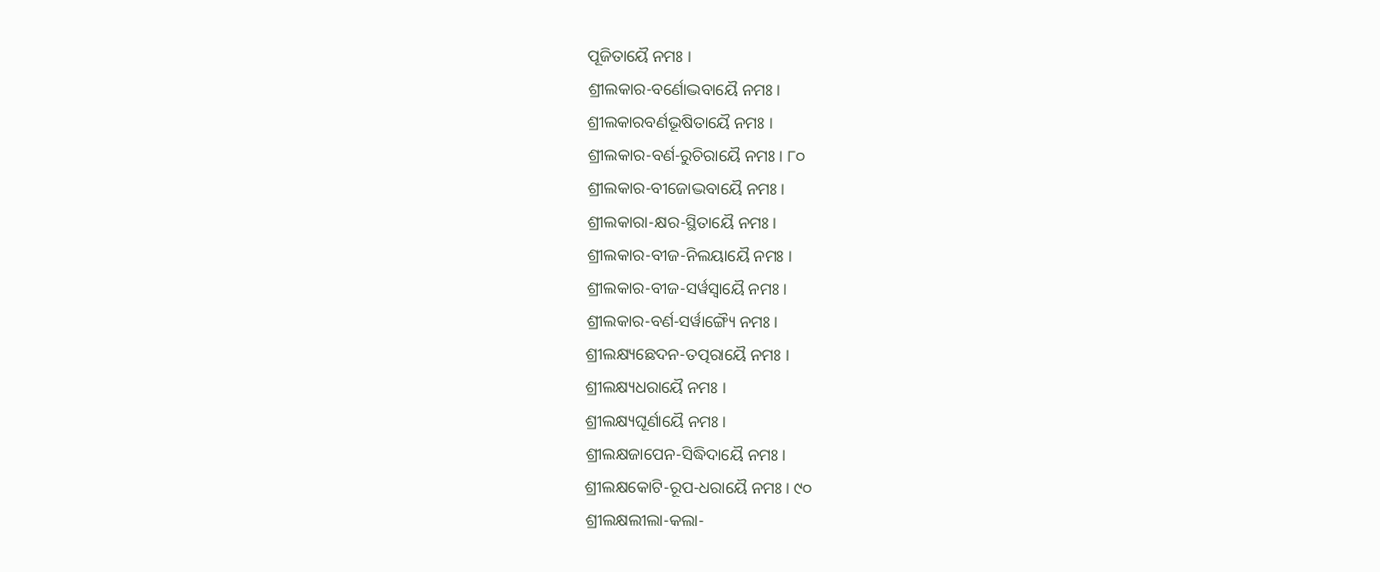ପୂଜିତାୟୈ ନମଃ ।
ଶ୍ରୀଲକାର-ବର୍ଣୋଦ୍ଭବାୟୈ ନମଃ ।
ଶ୍ରୀଲକାରବର୍ଣଭୂଷିତାୟୈ ନମଃ ।
ଶ୍ରୀଲକାର-ବର୍ଣ-ରୁଚିରାୟୈ ନମଃ । ୮୦
ଶ୍ରୀଲକାର-ବୀଜୋଦ୍ଭବାୟୈ ନମଃ ।
ଶ୍ରୀଲକାରା-କ୍ଷର-ସ୍ଥିତାୟୈ ନମଃ ।
ଶ୍ରୀଲକାର-ବୀଜ-ନିଲୟାୟୈ ନମଃ ।
ଶ୍ରୀଲକାର-ବୀଜ-ସର୍ୱସ୍ୱାୟୈ ନମଃ ।
ଶ୍ରୀଲକାର-ବର୍ଣ-ସର୍ୱାଙ୍ଗ୍ୟୈ ନମଃ ।
ଶ୍ରୀଲକ୍ଷ୍ୟଛେଦନ-ତତ୍ପରାୟୈ ନମଃ ।
ଶ୍ରୀଲକ୍ଷ୍ୟଧରାୟୈ ନମଃ ।
ଶ୍ରୀଲକ୍ଷ୍ୟଘୂର୍ଣାୟୈ ନମଃ ।
ଶ୍ରୀଲକ୍ଷଜାପେନ-ସିଦ୍ଧିଦାୟୈ ନମଃ ।
ଶ୍ରୀଲକ୍ଷକୋଟି-ରୂପ-ଧରାୟୈ ନମଃ । ୯୦
ଶ୍ରୀଲକ୍ଷଲୀଲା-କଲା-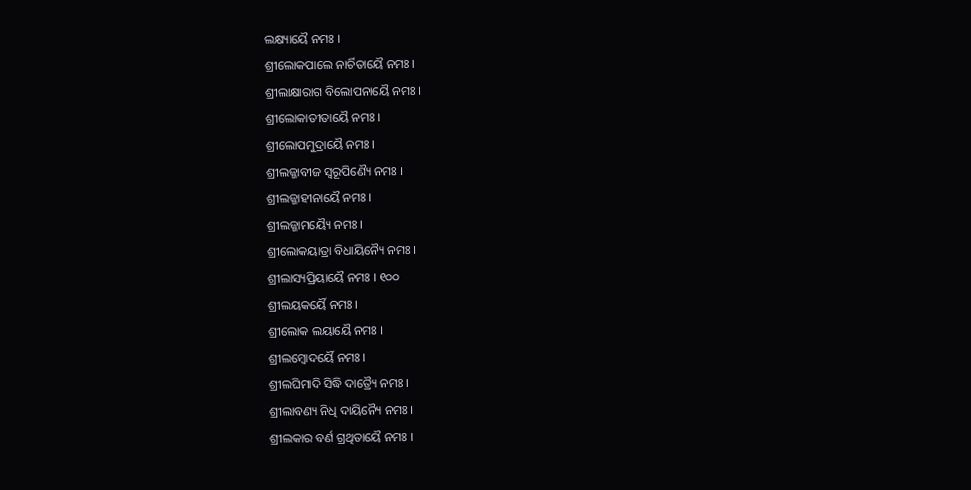ଲକ୍ଷ୍ୟାୟୈ ନମଃ ।
ଶ୍ରୀଲୋକପାଲେ ନାର୍ଚିତାୟୈ ନମଃ ।
ଶ୍ରୀଲାକ୍ଷାରାଗ ବିଲୋପନାୟୈ ନମଃ ।
ଶ୍ରୀଲୋକାତୀତାୟୈ ନମଃ ।
ଶ୍ରୀଲୋପମୁଦ୍ରାୟୈ ନମଃ ।
ଶ୍ରୀଲଜ୍ଜାବୀଜ ସ୍ୱରୂପିଣ୍ୟୈ ନମଃ ।
ଶ୍ରୀଲଜ୍ଜାହୀନାୟୈ ନମଃ ।
ଶ୍ରୀଲଜ୍ଜାମୟ୍ୟୈ ନମଃ ।
ଶ୍ରୀଲୋକୟାତ୍ରା ବିଧାୟିନ୍ୟୈ ନମଃ ।
ଶ୍ରୀଲାସ୍ୟପ୍ରିୟାୟୈ ନମଃ । ୧୦୦
ଶ୍ରୀଲୟକର୍ୟୈ ନମଃ ।
ଶ୍ରୀଲୋକ ଲୟାୟୈ ନମଃ ।
ଶ୍ରୀଲମ୍ବୋଦର୍ୟୈ ନମଃ ।
ଶ୍ରୀଲଘିମାଦି ସିଦ୍ଧି ଦାତ୍ର୍ୟୈ ନମଃ ।
ଶ୍ରୀଲାବଣ୍ୟ ନିଧି ଦାୟିନ୍ୟୈ ନମଃ ।
ଶ୍ରୀଲକାର ବର୍ଣ ଗ୍ରଥିତାୟୈ ନମଃ ।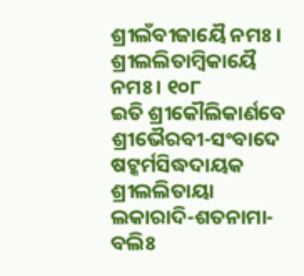ଶ୍ରୀଲଁବୀଜାୟୈ ନମଃ ।
ଶ୍ରୀଲଲିତାମ୍ବିକାୟୈ ନମଃ । ୧୦୮
ଇତି ଶ୍ରୀକୌଲିକାର୍ଣବେ ଶ୍ରୀଭୈରବୀ-ସଂବାଦେ ଷଟ୍କର୍ମସିଦ୍ଧଦାୟକ
ଶ୍ରୀଲଲିତାୟା ଲକାରାଦି-ଶତନାମା-ବଲିଃ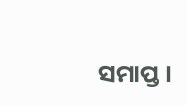ସମାପ୍ତ ।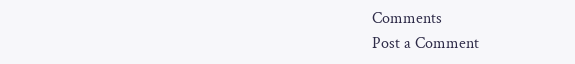Comments
Post a Comment